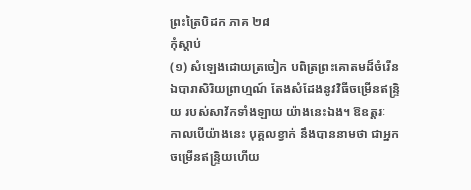ព្រះត្រៃបិដក ភាគ ២៨
កុំស្តាប់
(១) សំឡេងដោយត្រចៀក បពិត្រព្រះគោតមដ៏ចំរើន ឯបារាសិរិយព្រាហ្មណ៍ តែងសំដែងនូវវិធីចម្រើនឥន្ទ្រិយ របស់សាវ័កទាំងឡាយ យ៉ាងនេះឯង។ ឱឧត្តរៈ កាលបើយ៉ាងនេះ បុគ្គលខ្វាក់ នឹងបាននាមថា ជាអ្នកចម្រើនឥន្ទ្រិយហើយ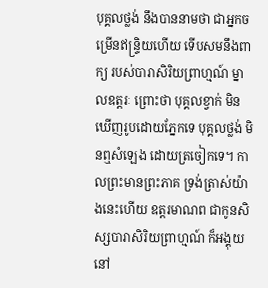បុគ្គលថ្លង់ នឹងបាននាមថា ជាអ្នកចម្រើនឥន្ទ្រិយហើយ ទើបសមនឹងពាក្យ របស់បារាសិរិយព្រាហ្មណ៍ ម្នាលឧត្តរៈ ព្រោះថា បុគ្គលខ្វាក់ មិនឃើញរូបដោយភ្នែកទេ បុគ្គលថ្លង់ មិនឮសំឡេង ដោយត្រចៀកទេ។ កាលព្រះមានព្រះភាគ ទ្រង់ត្រាស់យ៉ាងនេះហើយ ឧត្តរមាណព ជាកូនសិស្សបារាសិរិយព្រាហ្មណ៍ ក៏អង្គុយនៅ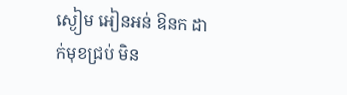ស្ងៀម អៀនអន់ ឱនក ដាក់មុខជ្រប់ មិន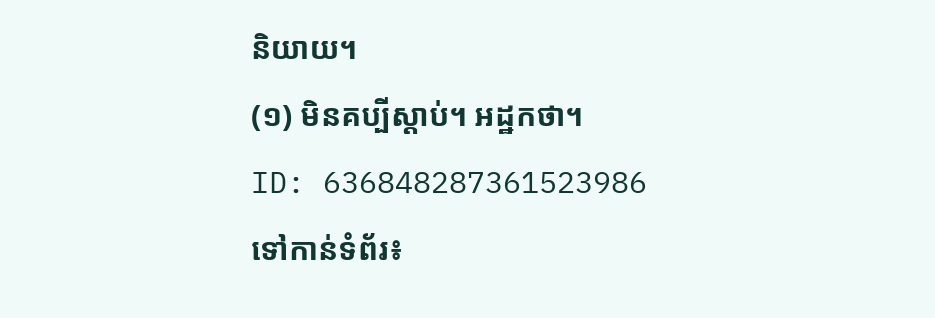និយាយ។
(១) មិនគប្បីស្តាប់។ អដ្ឋកថា។
ID: 636848287361523986
ទៅកាន់ទំព័រ៖